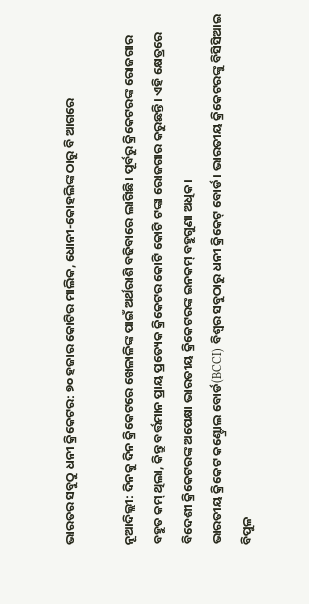ଭାରତର ସବୁଠୁ ଧନୀ କ୍ରିକେଟର: ୭୦ ହଜାର କୋଟିର ମାଲିକ, ଧୋନୀ-କୋହଲିଙ୍କ ଠାରୁ ବି ଆଗରେ

ନୂଆଦିଲ୍ଲୀ: ଦିନକୁ ଦିନ କ୍ରିକେଟରେ ଖେଳାଳିଙ୍କ ପାଇଁ ଅର୍ଥରାଶି ବଢିବାରେ ଲାଗିଛି। ପୂର୍ବରୁ କ୍ରିକେଟରଙ୍କ ରୋଜଗାର ବହୁତ କମ୍ ଥିଲା, କିନ୍ତୁ ବର୍ତ୍ତମାନ ପ୍ରାୟ ପ୍ରତ୍ୟେକ କ୍ରିକେଟର କୋଟି କୋଟି ଟଙ୍କା ରୋଜଗାର କରୁଛନ୍ତି। ଏହି କ୍ଷେତ୍ରରେ ବିଦେଶୀ କ୍ରିକେଟରଙ୍କ ଅପେକ୍ଷା ଭାରତୀୟ କ୍ରିକେଟରଙ୍କ ଇନକମ୍ ବହୁଗୁଣା ଅଧିକ।
ଭାରତୀୟ କ୍ରିକେଟ କଣ୍ଟ୍ରୋଲ ବୋର୍ଡ(BCCI) ବିଶ୍ୱର ସବୁଠାରୁ ଧନୀ କ୍ରିକେଟ୍ ବୋର୍ଡ। ଭାରତୀୟ କ୍ରିକେଟରଙ୍କୁ ବିସିସିଆଇ ବିପୁଳ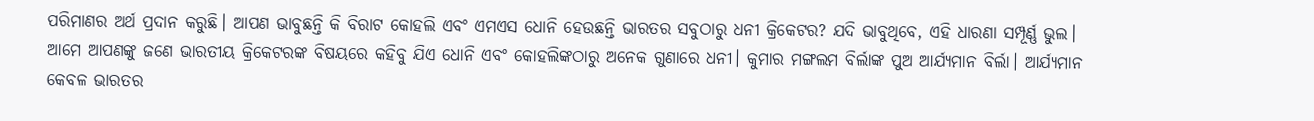ପରିମାଣର ଅର୍ଥ ପ୍ରଦାନ କରୁଛି। ଆପଣ ଭାବୁଛନ୍ତି କି ବିରାଟ କୋହଲି ଏବଂ ଏମଏସ ଧୋନି ହେଉଛନ୍ତି ଭାରତର ସବୁଠାରୁ ଧନୀ କ୍ରିକେଟର? ଯଦି ଭାବୁଥିବେ, ଏହି ଧାରଣା ସମ୍ପୂର୍ଣ୍ଣ ଭୁଲ।
ଆମେ ଆପଣଙ୍କୁ ଜଣେ ଭାରତୀୟ କ୍ରିକେଟରଙ୍କ ବିଷୟରେ କହିବୁ ଯିଏ ଧୋନି ଏବଂ କୋହଲିଙ୍କଠାରୁ ଅନେକ ଗୁଣାରେ ଧନୀ। କୁମାର ମଙ୍ଗଲମ ବିର୍ଲାଙ୍କ ପୁଅ ଆର୍ଯ୍ୟମାନ ବିର୍ଲା। ଆର୍ଯ୍ୟମାନ କେବଳ ଭାରତର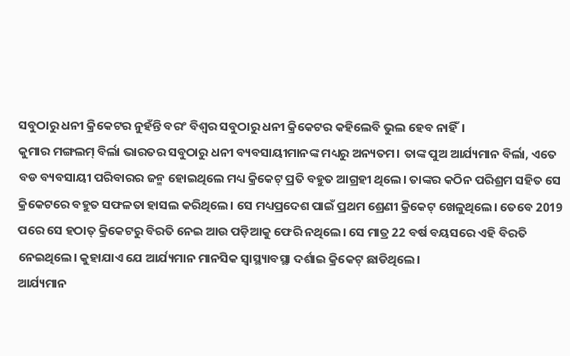ସବୁଠାରୁ ଧନୀ କ୍ରିକେଟର ନୁହଁନ୍ତି ବରଂ ବିଶ୍ୱର ସବୁଠାରୁ ଧନୀ କ୍ରିକେଟର କହିଲେବି ଭୁଲ ହେବ ନାହିଁ।
କୁମାର ମଙ୍ଗଲମ୍ ବିର୍ଲା ଭାରତର ସବୁଠାରୁ ଧନୀ ବ୍ୟବସାୟୀମାନଙ୍କ ମଧ୍ୟରୁ ଅନ୍ୟତମ। ତାଙ୍କ ପୁଅ ଆର୍ଯ୍ୟମାନ ବିର୍ଲା, ଏତେ ବଡ ବ୍ୟବସାୟୀ ପରିବାରର ଜନ୍ମ ହୋଇଥିଲେ ମଧ୍ୟ କ୍ରିକେଟ୍ ପ୍ରତି ବହୁତ ଆଗ୍ରହୀ ଥିଲେ। ତାଙ୍କର କଠିନ ପରିଶ୍ରମ ସହିତ ସେ କ୍ରିକେଟରେ ବହୁତ ସଫଳତା ହାସଲ କରିଥିଲେ। ସେ ମଧ୍ୟପ୍ରଦେଶ ପାଇଁ ପ୍ରଥମ ଶ୍ରେଣୀ କ୍ରିକେଟ୍ ଖେଳୁଥିଲେ। ତେବେ 2019 ପରେ ସେ ହଠାତ୍ କ୍ରିକେଟରୁ ବିରତି ନେଇ ଆଉ ପଡ଼ିଆକୁ ଫେରି ନଥିଲେ। ସେ ମାତ୍ର 22 ବର୍ଷ ବୟସରେ ଏହି ବିରତି ନେଇଥିଲେ। କୁହାଯାଏ ଯେ ଆର୍ଯ୍ୟମାନ ମାନସିକ ସ୍ୱାସ୍ଥ୍ୟାବସ୍ଥା ଦର୍ଶାଇ କ୍ରିକେଟ୍ ଛାଡିଥିଲେ।
ଆର୍ଯ୍ୟମାନ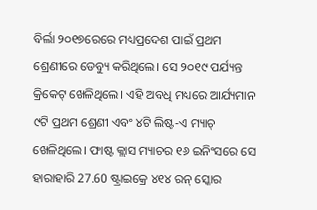ବିର୍ଲା ୨୦୧୭ରେରେ ମଧ୍ୟପ୍ରଦେଶ ପାଇଁ ପ୍ରଥମ ଶ୍ରେଣୀରେ ଡେବ୍ୟୁ କରିଥିଲେ। ସେ ୨୦୧୯ ପର୍ଯ୍ୟନ୍ତ କ୍ରିକେଟ୍ ଖେଳିଥିଲେ। ଏହି ଅବଧି ମଧ୍ୟରେ ଆର୍ଯ୍ୟମାନ ୯ଟି ପ୍ରଥମ ଶ୍ରେଣୀ ଏବଂ ୪ଟି ଲିଷ୍ଟ-ଏ ମ୍ୟାଚ୍ ଖେଳିଥିଲେ। ଫାଷ୍ଟ କ୍ଲାସ ମ୍ୟାଚର ୧୬ ଇନିଂସରେ ସେ ହାରାହାରି 27.60 ଷ୍ଟ୍ରାଇକ୍ରେ ୪୧୪ ରନ୍ ସ୍କୋର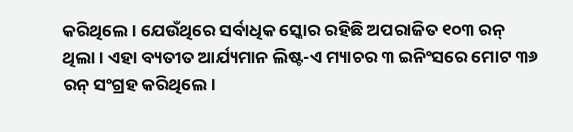କରିଥିଲେ। ଯେଉଁଥିରେ ସର୍ବାଧିକ ସ୍କୋର ରହିଛି ଅପରାଜିତ ୧୦୩ ରନ୍ ଥିଲା। ଏହା ବ୍ୟତୀତ ଆର୍ଯ୍ୟମାନ ଲିଷ୍ଟ-ଏ ମ୍ୟାଚର ୩ ଇନିଂସରେ ମୋଟ ୩୬ ରନ୍ ସଂଗ୍ରହ କରିଥିଲେ।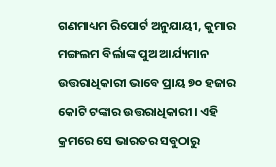ଗଣମାଧ୍ୟମ ରିପୋର୍ଟ ଅନୁଯାୟୀ, କୁମାର ମଙ୍ଗଲମ ବିର୍ଲାଙ୍କ ପୁଅ ଆର୍ଯ୍ୟମାନ ଉତ୍ତରାଧିକାରୀ ଭାବେ ପ୍ରାୟ ୭୦ ହଜାର କୋଟି ଟଙ୍କାର ଉତ୍ତରାଧିକାରୀ। ଏହି କ୍ରମରେ ସେ ଭାରତର ସବୁଠାରୁ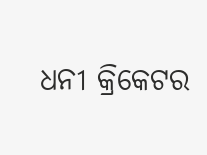ଧନୀ କ୍ରିକେଟର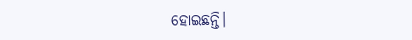ହୋଇଛନ୍ତି।